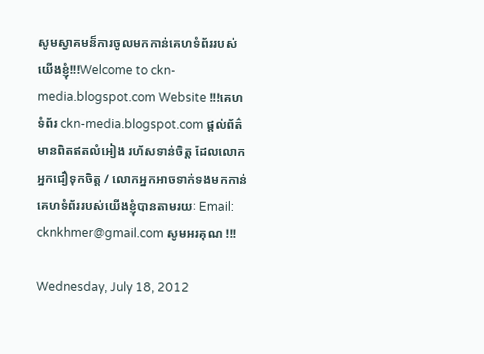សូមស្វាគមន៏ការចូលមកកាន់គេហទំព័ររបស់យើងខ្ញុំ!!!Welcome to ckn-media.blogspot.com Website !!!គេហទំព័រ ckn-media.blogspot.com ផ្តល់ព័ត៌មានពិតឥតលំអៀង រហ័សទាន់ចិត្ត ដែលលោកអ្នកជឿទុកចិត្ត / លោកអ្នកអាចទាក់ទងមកកាន់គេហទំព័ររបស់យើងខ្ញុំបានតាមរយៈ Email: cknkhmer@gmail.com សូមអរគុណ !!!

Wednesday, July 18, 2012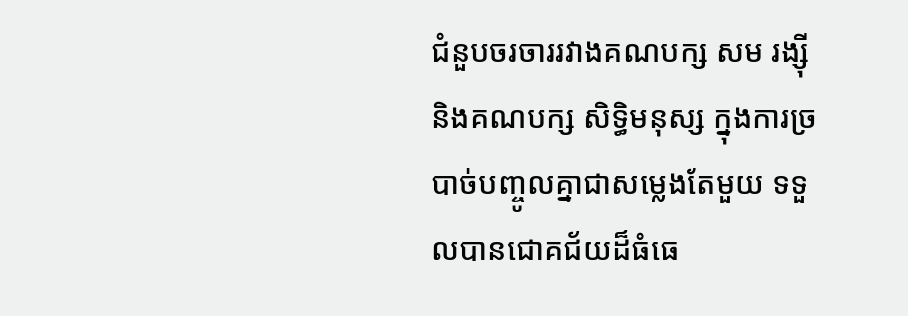ជំនួបចរចាររវាងគណបក្ស សម រង្ស៊ី និងគណបក្ស សិទ្ធិមនុស្ស ក្នុងការច្របាច់បញ្ចូលគ្នាជាសម្លេងតែមួយ ទទួលបានជោគជ័យដ៏ធំធេ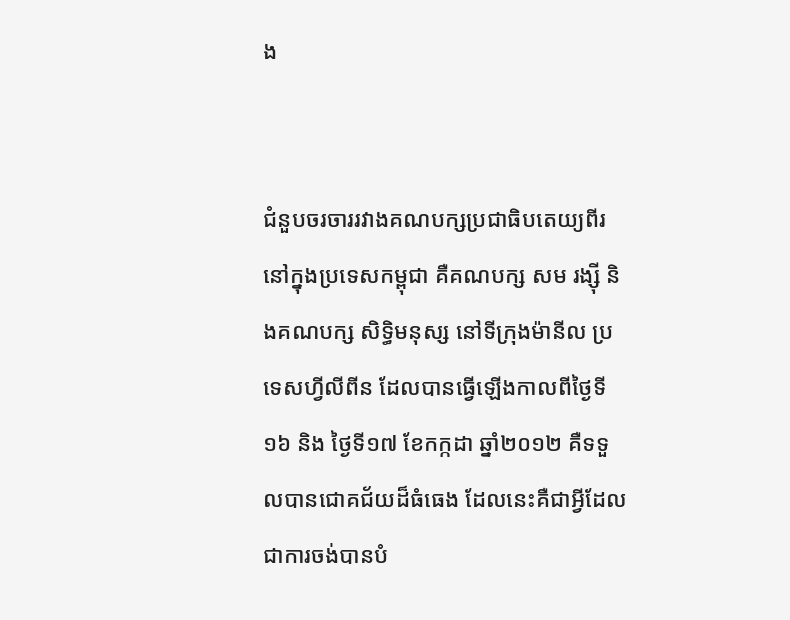ង


ជំនួបចរចាររវាងគណបក្សប្រជាធិបតេយ្យពីរនៅក្នុងប្រទេសកម្ពុជា គឺគណបក្ស សម រង្ស៊ី និងគណបក្ស សិទ្ធិមនុស្ស នៅទីក្រុងម៉ានីល ប្រទេសហ្វីលីពីន ដែលបានធ្វើឡើងកាលពីថ្ងៃទី១៦ និង ថ្ងៃទី១៧ ខែកក្កដា ឆ្នាំ២០១២ គឺទទួលបានជោគជ័យដ៏ធំធេង ដែលនេះគឺជាអ្វីដែលជាការចង់បានបំ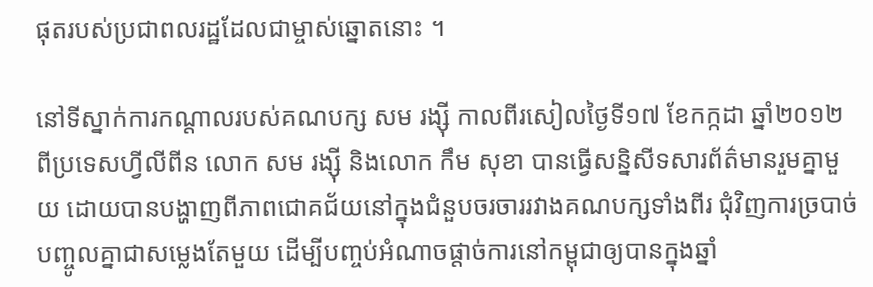ផុតរបស់ប្រជាពលរដ្ឋដែលជាម្ចាស់ឆ្នោតនោះ ។

នៅទីស្នាក់ការកណ្តាលរបស់គណបក្ស សម រង្ស៊ី កាលពីរសៀលថ្ងៃទី១៧ ខែកក្កដា ឆ្នាំ២០១២ ពីប្រទេសហ្វីលីពីន លោក សម រង្ស៊ី និងលោក កឹម សុខា បានធ្វើសន្និសីទសារព័ត៌មានរួមគ្នាមួយ ដោយបានបង្ហាញពីភាពជោគជ័យនៅក្នុងជំនួបចរចាររវាងគណបក្សទាំងពីរ ជុំវិញការច្របាច់បញ្ចូលគ្នាជាសម្លេងតែមួយ ដើម្បីបញ្ចប់អំណាចផ្តាច់ការនៅកម្ពុជាឲ្យបានក្នុងឆ្នាំ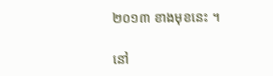២០១៣ ខាងមុខនេះ ។

នៅ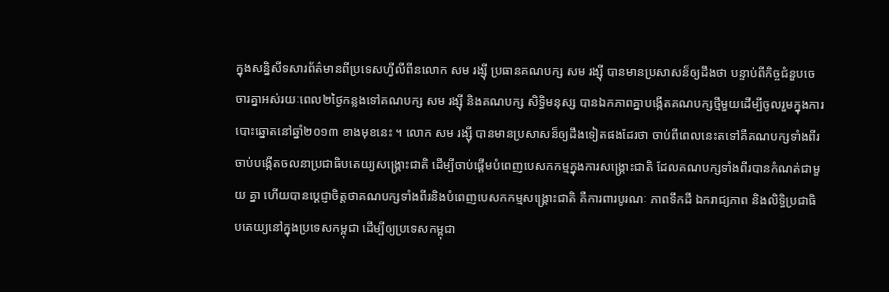ក្នុងសន្និសីទសារព័ត៌មានពីប្រទេសហ្វីលីពីនលោក សម រង្ស៊ី ប្រធានគណបក្ស សម រង្ស៊ី បានមានប្រសាសន៏ឲ្យដឹងថា បន្ទាប់ពីកិច្ចជំនួបចេចារគ្នាអស់រយៈពេល២ថ្ងៃកន្លងទៅគណបក្ស សម រង្ស៊ី និងគណបក្ស សិទ្ធិមនុស្ស បានឯកភាពគ្នាបង្កើតគណបក្សថ្មីមួយដើម្បីចូលរួមក្នុងការ បោះឆ្នោតនៅឆ្នាំ២០១៣ ខាងមុខនេះ ។ លោក សម រង្ស៊ី បានមានប្រសាសន៏ឲ្យដឹងទៀតផងដែរថា ចាប់ពីពេលនេះតទៅគឺគណបក្សទាំងពីរ ចាប់បង្កើតចលនាប្រជាធិបតេយ្យសង្គ្រោះជាតិ ដើម្បីចាប់ផ្តើមបំពេញបេសកកម្មក្នុងការសង្គ្រោះជាតិ ដែលគណបក្សទាំងពីរបានកំណត់ជាមួយ គ្នា ហើយបានប្តេជ្ញាចិត្តថាគណបក្សទាំងពីរនិងបំពេញបេសកកម្មសង្គ្រោះជាតិ គឺការពារបូរណៈ ភាពទឹកដី ឯករាជ្យភាព និងលិទ្ធិប្រជាធិបតេយ្យនៅក្នុងប្រទេសកម្ពុជា ដើម្បីឲ្យប្រទេសកម្ពុជា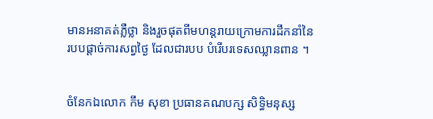មានអនាគត់ភ្លឺថ្លា និងរួចផុតពីមហន្តរាយក្រោមការដឹកនាំនៃរបបផ្តាច់ការសព្វថ្ងៃ ដែលជារបប បំរើបរទេសឈ្លានពាន ។


ចំនែកឯលោក កឹម សុខា ប្រធានគណបក្ស សិទ្ធិមនុស្ស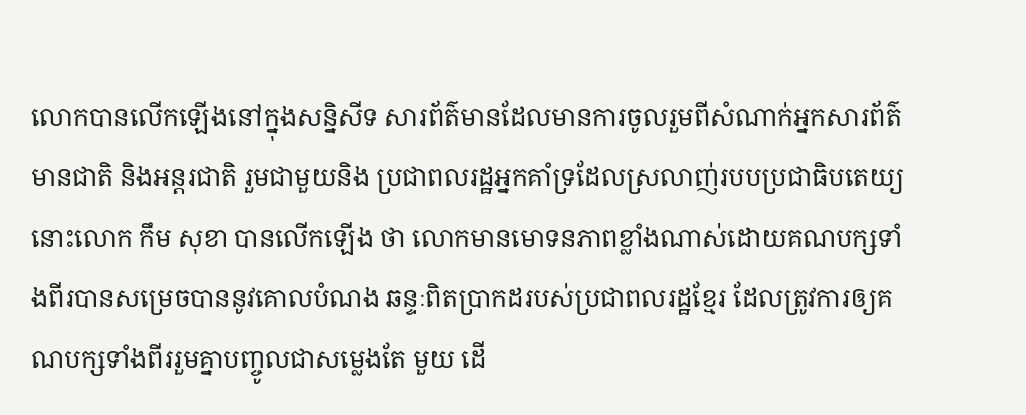លោកបានលើកឡើងនៅក្នុងសន្និសីទ សារព័ត៌មានដែលមានការចូលរួមពីសំណាក់អ្នកសារព័ត៌មានជាតិ និងអន្តរជាតិ រួមជាមួយនិង ប្រជាពលរដ្ឋអ្នកគាំទ្រដែលស្រលាញ់របបប្រជាធិបតេយ្យនោះលោក កឹម សុខា បានលើកឡើង ថា លោកមានមោទនភាពខ្លាំងណាស់ដោយគណបក្សទាំងពីរបានសម្រេចបាននូវគោលបំណង ឆន្ទៈពិតប្រាកដរបស់ប្រជាពលរដ្ឋខ្មែរ ដែលត្រូវការឲ្យគណបក្សទាំងពីររួមគ្នាបញ្ចូលជាសម្លេងតែ មួយ ដើ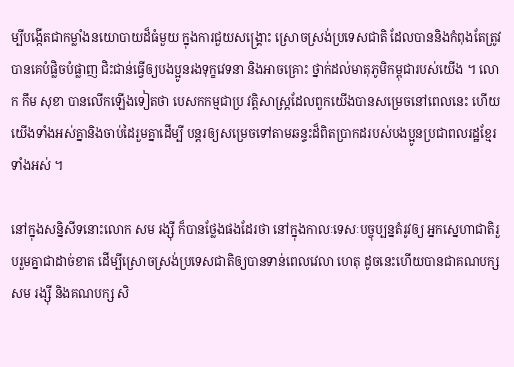ម្បីបង្កើតជាកម្លាំងនយោបាយដ៏ធំមួយ ក្នុងការជួយសង្គ្រោះ ស្រោចស្រង់ប្រទេសជាតិ ដែលបាននិងកំពុងតែត្រូវបានគេបំផ្លិចបំផ្លាញ ជិះជាន់ធ្វើឲ្យបងប្អូនរងទុក្ខវេទនា និងអាចគ្រោះ ថ្នាក់ដល់មាតុភូមិកម្ពុជារបស់យើង ។ លោក កឹម សុខា បានលើកឡើងទៀតថា បេសកកម្មជាប្រ វត្តិសាស្រ្តដែលពួកយើងបានសម្រេចនៅពេលនេះ ហើយយើងទាំងអស់គ្នានិងចាប់ដៃរួមគ្នាដើម្បី បន្តរឲ្យសម្រេចទៅតាមឆន្ទះដ៏ពិតប្រាកដរបស់បងប្អូនប្រជាពលរដ្ឋខ្មែរទាំងអស់ ។

នៅក្នុងសន្និសីទនោះលោក សម រង្ស៊ី ក៏បានថ្លែងផងដែរថា នៅក្នុងកាលៈទេសៈបច្ចុប្បន្នតំរូវឲ្យ អ្នកស្នេហាជាតិរួបរួមគ្នាជាដាច់ខាត ដើម្បីស្រោចស្រង់ប្រទេសជាតិឲ្យបានទាន់ពេលវេលា ហេតុ ដូចនេះហើយបានជាគណបក្ស សម រង្ស៊ី និងគណបក្ស សិ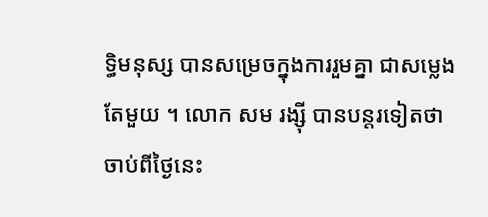ទ្ធិមនុស្ស បានសម្រេចក្នុងការរួមគ្នា ជាសម្លេងតែមួយ ។ លោក សម រង្ស៊ី បានបន្តរទៀតថា ចាប់ពីថ្ងៃនេះ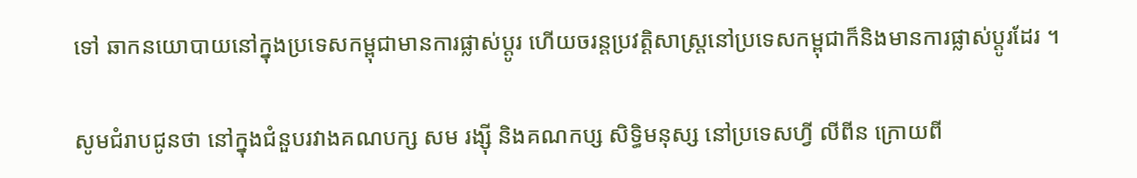ទៅ ឆាកនយោបាយនៅក្នុងប្រទេសកម្ពុជាមានការផ្លាស់ប្តូរ ហើយចរន្តប្រវត្តិសាស្រ្តនៅប្រទេសកម្ពុជាក៏និងមានការផ្លាស់ប្តូរដែរ ។

សូមជំរាបជូនថា នៅក្នុងជំនួបរវាងគណបក្ស សម រង្ស៊ី និងគណកប្ស សិទ្ធិមនុស្ស នៅប្រទេសហ្វី លីពីន ក្រោយពី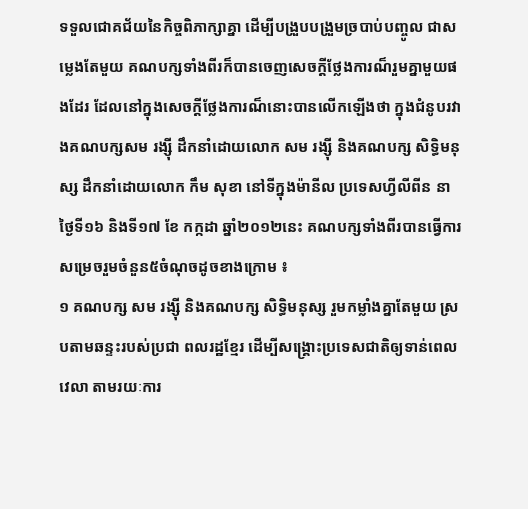ទទួលជោគជ័យនៃកិច្ចពិភាក្សាគ្នា ដើម្បីបង្រួបបង្រួមច្របាប់បញ្ចូល ជាសម្លេងតែមួយ គណបក្សទាំងពីរក៏បានចេញសេចក្តីថ្លែងការណ៏រួមគ្នាមួយផងដែរ ដែលនៅក្នុងសេចក្តីថ្លែងការណ៏នោះបានលើកឡើងថា ក្នុងជំនូបរវាងគណបក្សសម រង្ស៊ី ដឹកនាំដោយលោក សម រង្ស៊ី និងគណបក្ស សិទ្ធិមនុស្ស ដឹកនាំដោយលោក កឹម សុខា នៅទីក្នុងម៉ានីល ប្រទេសហ្វីលីពីន នាថ្ងៃទី១៦ និងទី១៧ ខែ កក្កដា ឆ្នាំ២០១២នេះ គណបក្សទាំងពីរបានធ្វើការសម្រេចរួមចំនួន៥ចំណុចដូចខាងក្រោម ៖
១ គណបក្ស សម រង្ស៊ី និងគណបក្ស សិទ្ធិមនុស្ស រួមកម្លាំងគ្នាតែមួយ ស្របតាមឆន្ទះរបស់ប្រជា ពលរដ្ឋខ្មែរ ដើម្បីសង្គ្រោះប្រទេសជាតិឲ្យទាន់ពេលវេលា តាមរយៈការ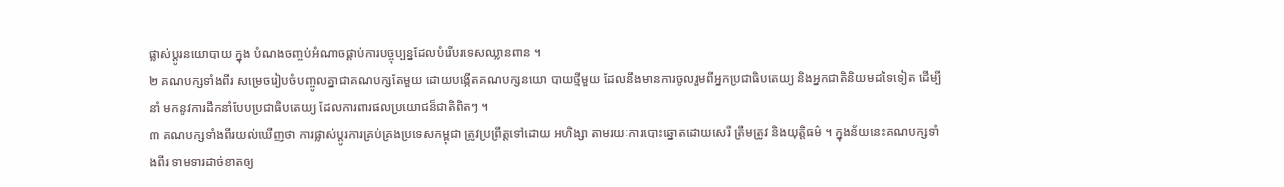ផ្លាស់ប្តូរនយោបាយ ក្នុង បំណងចញ្ចប់អំណាចផ្តាប់ការបច្ចុប្បន្នដែលបំរើបរទេសឈ្លានពាន ។
២ គណបក្សទាំងពីរ សម្រេចរៀបចំបញ្ចូលគ្នាជាគណបក្សតែមួយ ដោយបង្កើតគណបក្សនយោ បាយថ្មីមួយ ដែលនឹងមានការចូលរួមពីអ្នកប្រជាធិបតេយ្យ និងអ្នកជាតិនិយមដទៃទៀត ដើម្បីនាំ មកនូវការដឹកនាំបែបប្រជាធិបតេយ្យ ដែលការពារផលប្រយោជន៏ជាតិពិតៗ ។
៣ គណបក្សទាំងពីរយល់ឃើញថា ការផ្លាស់ប្តូរការគ្រប់គ្រងប្រទេសកម្ពុជា ត្រូវប្រព្រឹត្តទៅដោយ អហិង្សា តាមរយៈការបោះឆ្នោតដោយសេរី ត្រឹមត្រូវ និងយុត្តិធម៌ ។ ក្នុងន័យនេះគណបក្សទាំងពីរ ទាមទារដាច់ខាតឲ្យ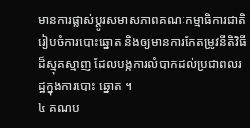មានការផ្លាស់ប្តូរសមាសភាពគណៈកម្មាធិការជាតិរៀបចំការបោះឆ្នោត និងឲ្យមានការកែតម្រូវនីតិវិធីដ៏ស្មុគស្មាញ ដែលបង្កការលំបាកដល់ប្រជាពលរដ្ឋក្នុងការបោះ ឆ្នោត ។
៤ គណប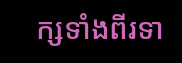ក្សទាំងពីរទា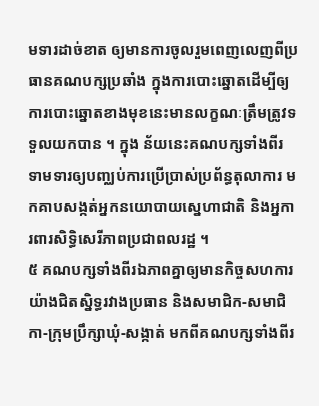មទារដាច់ខាត ឲ្យមានការចូលរួមពេញលេញពីប្រធានគណបក្សប្រឆាំង ក្នុងការបោះឆ្នោតដើម្បីឲ្យការបោះឆ្នោតខាងមុខនេះមានលក្ខណៈត្រឹមត្រូវទទួលយកបាន ។ ក្នុង ន័យនេះគណបក្សទាំងពីរ ទាមទារឲ្យបញ្ឈប់ការប្រើប្រាស់ប្រព័ន្ធតុលាការ មកគាបសង្កត់អ្នកនយោបាយស្នេហាជាតិ និងអ្នការពារសិទ្ធិសេរីភាពប្រជាពលរដ្ឋ ។
៥ គណបក្សទាំងពីរឯភាពគ្នាឲ្យមានកិច្ចសហការយ៉ាងជិតស្និទ្ធរវាងប្រធាន និងសមាជិក-សមាជិ កា-ក្រុមប្រឹក្សាឃុំ-សង្កាត់ មកពីគណបក្សទាំងពីរ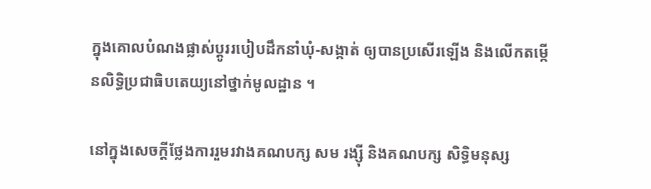ក្នុងគោលបំណងផ្លាស់ប្តូររបៀបដឹកនាំឃុំ-សង្កាត់ ឲ្យបានប្រសើរឡើង និងលើកតម្កើនលិទ្ធិប្រជាធិបតេយ្យនៅថ្នាក់មូលដ្ឋាន ។

នៅក្នុងសេចក្តីថ្លែងការរួមរវាងគណបក្ស សម រង្ស៊ី និងគណបក្ស សិទ្ធិមនុស្ស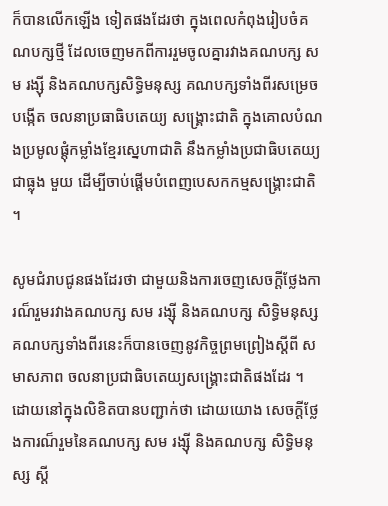ក៏បានលើកឡើង ទៀតផងដែរថា ក្នុងពេលកំពុងរៀបចំគណបក្សថ្មី ដែលចេញមកពីការរួមចូលគ្នារវាងគណបក្ស សម រង្ស៊ី និងគណបក្សសិទ្ធិមនុស្ស គណបក្សទាំងពីរសម្រេចបង្កើត ចលនាប្រធាធិបតេយ្យ សង្គ្រោះជាតិ ក្នុងគោលបំណងប្រមូលផ្តុំកម្លាំងខ្មែរស្នេហាជាតិ នឹងកម្លាំងប្រជាធិបតេយ្យជាធ្លុង មួយ ដើម្បីចាប់ផ្តើមបំពេញបេសកកម្មសង្គ្រោះជាតិ ។

សូមជំរាបជូនផងដែរថា ជាមួយនិងការចេញសេចក្តីថ្លែងការណ៏រួមរវាងគណបក្ស សម រង្ស៊ី និងគណបក្ស សិទ្ធិមនុស្ស គណបក្សទាំងពីរនេះក៏បានចេញនូវកិច្ចព្រមព្រៀងស្តីពី សមាសភាព ចលនាប្រជាធិបតេយ្យសង្គ្រោះជាតិផងដែរ ។ ដោយនៅក្នុងលិខិតបានបញ្ជាក់ថា ដោយយោង សេចក្តីថ្លែងការណ៏រួមនៃគណបក្ស សម រង្ស៊ី និងគណបក្ស សិទ្ធិមនុស្ស ស្តី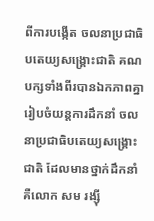ពីការបង្កើត ចលនាប្រជាធិបតេយ្យសង្គ្រោះជាតិ គណបក្សទាំងពីរបានឯកភាពគ្នារៀបចំយន្តការដឹកនាំ ចលនាប្រជាធិបតេយ្យសង្គ្រោះជាតិ ដែលមានថ្នាក់ដឹកនាំគឺលោក សម រង្ស៊ី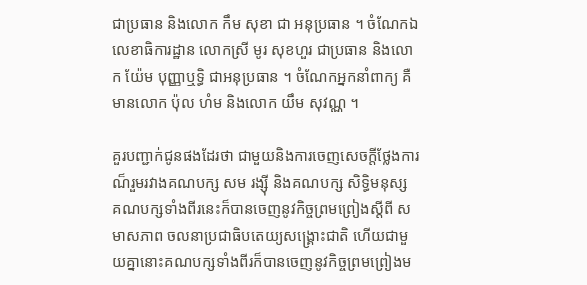ជាប្រធាន និងលោក កឹម សុខា ជា អនុប្រធាន ។ ចំណែកឯ លេខាធិការដ្ឋាន លោកស្រី មូរ សុខហួរ ជាប្រធាន និងលោក យ៉ែម បុញ្ញាឬទ្ធិ ជាអនុប្រធាន ។ ចំណែកអ្នកនាំពាក្យ គឺមានលោក ប៉ុល ហំម និងលោក យឹម សុវណ្ណ ។

គួរបញ្ជាក់ជូនផងដែរថា ជាមួយនិងការចេញសេចក្តីថ្លែងការណ៏រួមរវាងគណបក្ស សម រង្ស៊ី និងគណបក្ស សិទ្ធិមនុស្ស គណបក្សទាំងពីរនេះក៏បានចេញនូវកិច្ចព្រមព្រៀងស្តីពី សមាសភាព ចលនាប្រជាធិបតេយ្យសង្គ្រោះជាតិ ហើយជាមួយគ្នានោះគណបក្សទាំងពីរក៏បានចេញនូវកិច្ចព្រមព្រៀងម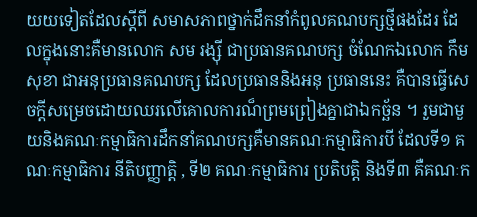យយទៀតដែលស្តីពី សមាសភាពថ្នាក់ដឹកនាំកំពូលគណបក្សថ្មីផងដែរ ដែលក្នុងនោះគឺមានលោក សម រង្ស៊ី ជាប្រធានគណបក្ស ចំណែកឯលោក កឹម សុខា ជាអនុប្រធានគណបក្ស ដែលប្រធាននិងអនុ ប្រធាននេះ គឺបានធ្វើសេចក្តីសម្រេចដោយឈរលើគោលការណ៏ព្រមព្រៀងគ្នាជាឯកច្ឆ័ន ។ រួមជាមួយនិងគណៈកម្មាធិការដឹកនាំគណបក្សគឺមានគណៈកម្មាធិការបី ដែលទី១ គណៈកម្មាធិការ នីតិបញ្ញាត្តិ , ទី២ គណៈកម្មាធិការ ប្រតិបត្តិ និងទី៣ គឺគណៈក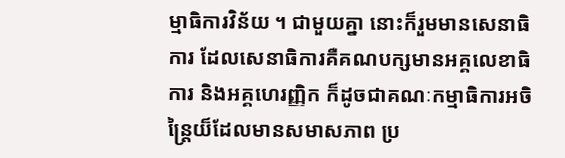ម្មាធិការវិន័យ ។ ជាមួយគ្នា នោះក៏រួមមានសេនាធិការ ដែលសេនាធិការគឺគណបក្សមានអគ្គលេខាធិការ និងអគ្គហេរញ្ញិក ក៏ដូចជាគណៈកម្មាធិការអចិន្រ្តៃយ៏ដែលមានសមាសភាព ប្រ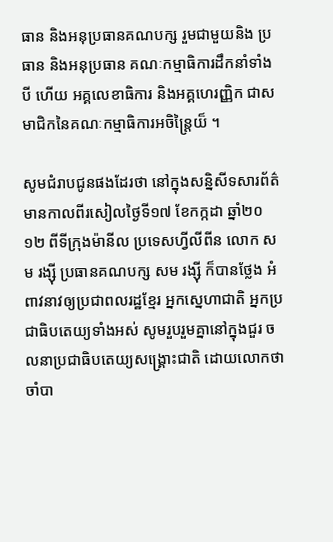ធាន និងអនុប្រធានគណបក្ស រួមជាមួយនិង ប្រធាន និងអនុប្រធាន គណៈកម្មាធិការដឹកនាំទាំងបី ហើយ អគ្គលេខាធិការ និងអគ្គហេរញ្ញិក ជាសមាជិកនៃគណៈកម្មាធិការអចិន្រ្តៃយ៏ ។

សូមជំរាបជូនផងដែរថា នៅក្នុងសន្និសីទសារព័ត៌មានកាលពីរសៀលថ្ងៃទី១៧ ខែកក្កដា ឆ្នាំ២០ ១២ ពីទីក្រុងម៉ានីល ប្រទេសហ្វីលីពីន លោក សម រង្ស៊ី ប្រធានគណបក្ស សម រង្ស៊ី ក៏បានថ្លែង អំពាវនាវឲ្យប្រជាពលរដ្ឋខ្មែរ អ្នកស្នេហាជាតិ អ្នកប្រជាធិបតេយ្យទាំងអស់ សូមរួបរួមគ្នានៅក្នុងជួរ ចលនាប្រជាធិបតេយ្យសង្គ្រោះជាតិ ដោយលោកថាចាំបា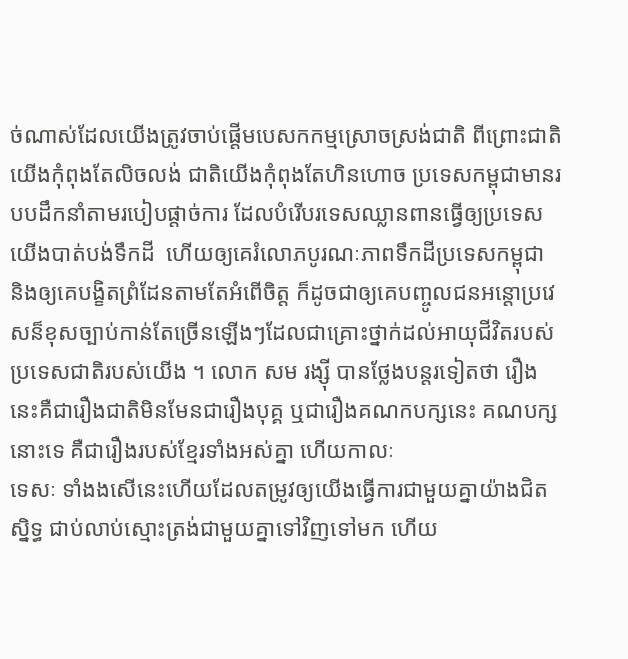ច់ណាស់ដែលយើងត្រូវចាប់ផ្តើមបេសកកម្មស្រោចស្រង់ជាតិ ពីព្រោះជាតិយើងកុំពុងតែលិចលង់ ជាតិយើងកុំពុងតែហិនហោច ប្រទេសកម្ពុជាមានរបបដឹកនាំតាមរបៀបផ្តាច់ការ ដែលបំរើបរទេសឈ្លានពានធ្វើឲ្យប្រទេសយើងបាត់បង់ទឹកដី  ហើយឲ្យគេរំលោភបូរណៈភាពទឹកដីប្រទេសកម្ពុជា និងឲ្យគេបង្ខិតព្រំដែនតាមតែអំពើចិត្ត ក៏ដូចជាឲ្យគេបញ្ចូលជនអន្តោប្រវេសន៏ខុសច្បាប់កាន់តែច្រើនឡើងៗដែលជាគ្រោះថ្នាក់ដល់អាយុជីវិតរបស់ប្រទេសជាតិរបស់យើង ។ លោក សម រង្ស៊ី បានថ្លែងបន្តរទៀតថា រឿងនេះគឺជារឿងជាតិមិនមែនជារឿងបុគ្គ ឬជារឿងគណកបក្សនេះ គណបក្សនោះទេ គឺជារឿងរបស់ខ្មែរទាំងអស់គ្នា ហើយកាលៈ
ទេសៈ ទាំងងសើនេះហើយដែលតម្រូវឲ្យយើងធ្វើការជាមួយគ្នាយ៉ាងជិតស្និទ្ធ ជាប់លាប់ស្មោះត្រង់ជាមួយគ្នាទៅវិញទៅមក ហើយ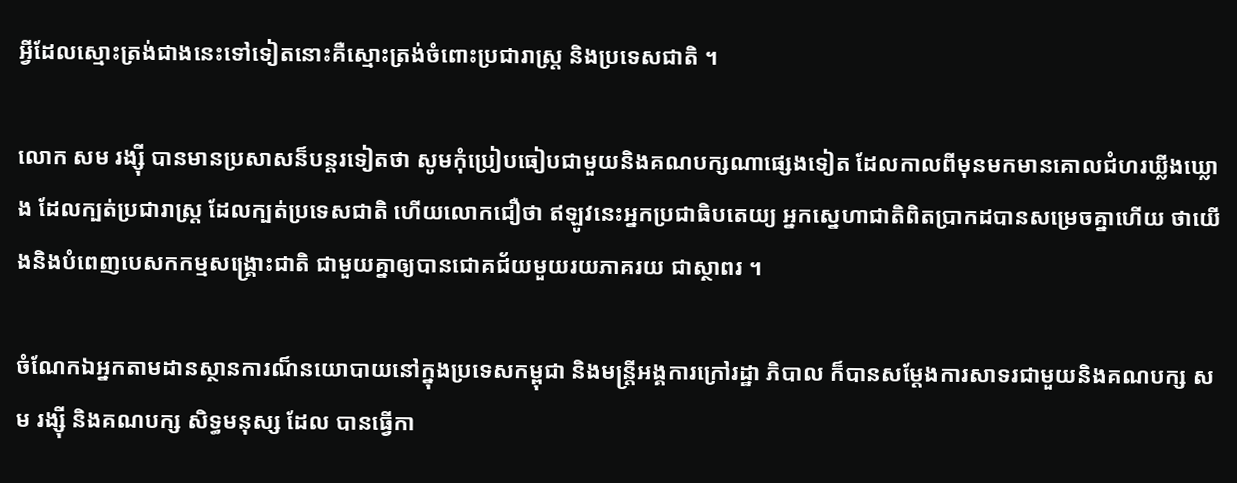អ្វីដែលស្មោះត្រង់ជាងនេះទៅទៀតនោះគឺស្មោះត្រង់ចំពោះប្រជារាស្រ្ត និងប្រទេសជាតិ ។

លោក សម រង្ស៊ី បានមានប្រសាសន៏បន្តរទៀតថា សូមកុំប្រៀបធៀបជាមួយនិងគណបក្សណាផ្សេងទៀត ដែលកាលពីមុនមកមានគោលជំហរឃ្លីងឃ្លោង ដែលក្បត់ប្រជារាស្រ្ត ដែលក្បត់ប្រទេសជាតិ ហើយលោកជឿថា ឥឡូវនេះអ្នកប្រជាធិបតេយ្យ អ្នកស្នេហាជាតិពិតប្រាកដបានសម្រេចគ្នាហើយ ថាយើងនិងបំពេញបេសកកម្មសង្គ្រោះជាតិ ជាមួយគ្នាឲ្យបានជោគជ័យមួយរយភាគរយ ជាស្ថាពរ ។

ចំណែកឯអ្នកតាមដានស្ថានការណ៏នយោបាយនៅក្នុងប្រទេសកម្ពុជា និងមន្រ្តីអង្គការក្រៅរដ្ឋា ភិបាល ក៏បានសម្តែងការសាទរជាមួយនិងគណបក្ស សម រង្ស៊ី និងគណបក្ស សិទ្ធមនុស្ស ដែល បានធ្វើកា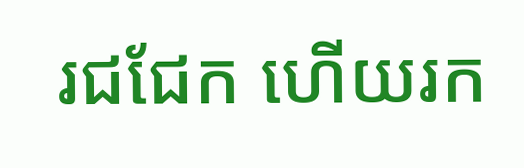រជជែក ហើយរក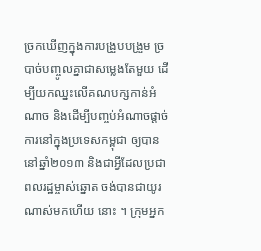ច្រកឃើញក្នុងការបង្រួបបង្រួម ច្របាច់បញ្ចូលគ្នាជាសម្លេងតែមួយ ដើម្បីយកឈ្នះលើគណបក្សកាន់អំណាច និងដើម្បីបញ្ចប់អំណាចផ្តាច់ការនៅក្នុងប្រទេសកម្ពុជា ឲ្យបាននៅឆ្នាំ២០១៣ និងជាអ្វីដែលប្រជាពលរដ្ឋម្ចាស់ឆ្នោត ចង់បានជាយូរណាស់មកហើយ នោះ ។ ក្រុមអ្នក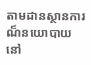តាមដានស្ថានការណ៏នយោបាយនៅ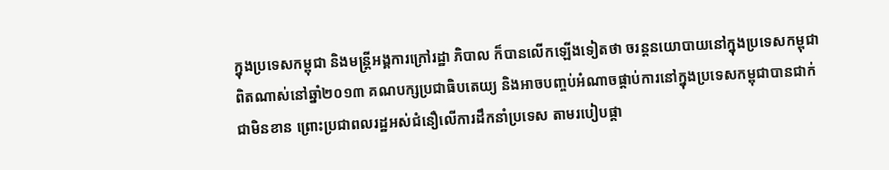ក្នុងប្រទេសកម្ពុជា និងមន្រ្តីអង្គការក្រៅរដ្ឋា ភិបាល ក៏បានលើកឡើងទៀតថា ចរន្តនយោបាយនៅក្នុងប្រទេសកម្ពុជា ពិតណាស់នៅឆ្នាំ២០១៣ គណបក្សប្រជាធិបតេយ្យ និងអាចបញ្ចប់អំណាចផ្តាប់ការនៅក្នុងប្រទេសកម្ពុជាបានជាក់ជាមិនខាន ព្រោះប្រជាពលរដ្ឋអស់ជំនឿលើការដឹកនាំប្រទេស តាមរបៀបផ្តា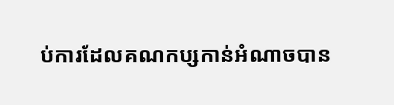ប់ការដែលគណកប្សកាន់អំណាចបាន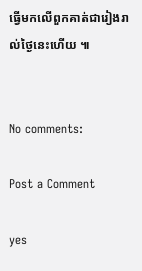ធ្វើមកលើពួកគាត់ជារៀងរាល់ថ្ងៃនេះហើយ ៕


No comments:

Post a Comment

yes